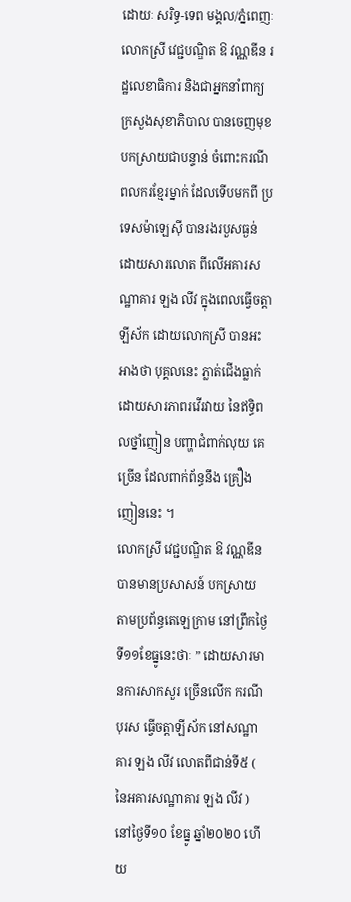ដោយៈ សរិទ្ធ-ទេព មង្គល/ភ្នំពេញៈ លោកស្រី វេជ្ជបណ្ឌិត ឱ វណ្ណឌីន រដ្ឋលេខាធិការ និងជាអ្នកនាំពាក្យក្រសួងសុខាភិបាល បានចេញមុខបកស្រាយជាបន្ទាន់ ចំពោះករណី ពលករខ្មែរម្នាក់ ដែលទើបមកពី ប្រទេសម៉ាឡេស៊ី បានរងរបួសធ្ងន់ ដោយសារលោត ពីលើអគារសណ្ឋាគារ ឡង លីវ ក្នុងពេលធ្វើចត្តាឡីស័ក ដោយលោកស្រី បានអះអាងថា បុគ្គលនេះ ភ្លាត់ជើងធ្លាក់ ដោយសារភាពរវើរវាយ នៃឥទ្ធិពលថ្នាំញៀន បញ្ហាជំពាក់លុយ គេច្រើន ដែលពាក់ព័ន្ធនឹង គ្រឿងញៀននេះ ។
លោកស្រី វេជ្ជបណ្ឌិត ឱ វណ្ណឌីន បានមានប្រសាសន៍ បកស្រាយ តាមប្រព័ន្ធតេឡេក្រាម នៅព្រឹកថ្ងៃទី១១ខែធ្នូនេះថាៈ ” ដោយសារមានការសាកសួរ ច្រើនលើក ករណីបុរស ធ្វើចត្តាឡីស័ក នៅសណ្ឋាគារ ឡង លីវ លោតពីជាន់ទី៥ ( នៃអគារសណ្ឋាគារ ឡង លីវ ) នៅថ្ងៃទី១០ ខែធ្នូ ឆ្នាំ២០២០ ហើយ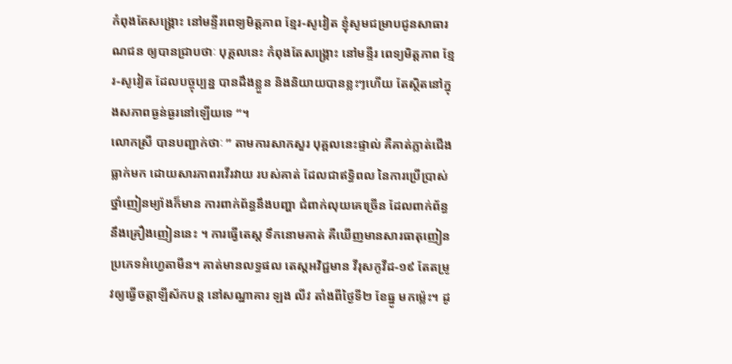កំពុងតែសង្គ្រោះ នៅមន្ទីរពេទ្យមិត្តភាព ខ្មែរ-សូវៀត ខ្ញុំសូមជម្រាបជូនសាធារណជន ឲ្យបានជ្រាបថាៈ បុគ្គលនេះ កំពុងតែសង្គ្រោះ នៅមន្ទីរ ពេទ្យមិត្តភាព ខ្មែរ-សូវៀត ដែលបច្ចុប្បន្ន បានដឹងខ្លួន និងនិយាយបានខ្លះៗហើយ តែស្ថិតនៅក្នុងសភាពធ្ងន់ធ្ងរនៅឡើយទេ “។
លោកស្រី បានបញ្ជាក់ថាៈ ” តាមការសាកសួរ បុគ្គលនេះផ្ទាល់ គឺគាត់ភ្លាត់ជើងធ្លាក់មក ដោយសារភាពរវើរវាយ របស់គាត់ ដែលជាឥទ្ធិពល នៃការប្រើប្រាស់ ថ្នាំញៀនម្យ៉ាងក៏មាន ការពាក់ព័ន្ធនឹងបញ្ហា ជំពាក់លុយគេច្រើន ដែលពាក់ព័ន្ធនឹងគ្រឿងញៀននេះ ។ ការធ្វើតេស្ត ទឹកនោមគាត់ គឺឃើញមានសារធាតុញៀន ប្រភេទអំហ្វេតាមីន។ គាត់មានលទ្ធផល តេស្តអវិជ្ជមាន វីរុសកូវីដ-១៩ តែតម្រូវឲ្យធ្វើចត្តាឡីស័កបន្ត នៅសណ្ឋាគារ ឡង លីវ តាំងពីថ្ងៃទី២ ខែធ្នូ មកម្ល៉េះ។ ដូ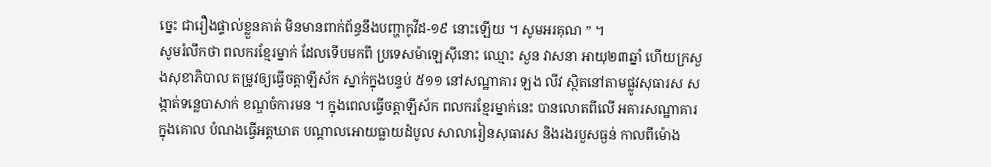ច្នេះ ជារឿងផ្ទាល់ខ្លួនគាត់ មិនមានពាក់ព័ន្ធនឹងបញ្ហាកូវីដ-១៩ នោះឡើយ ។ សូមអរគុណ ” ។
សូមរំលឹកថា ពលករខ្មែរម្នាក់ ដែលទើបមកពី ប្រទេសម៉ាឡេស៊ីនោះ ឈ្មោះ សួន វាសនា អាយុ២៣ឆ្នាំ ហើយក្រសួងសុខាភិបាល តម្រូវឲ្យធ្វើចត្តាឡីស័ក ស្នាក់ក្នុងបន្ទប់ ៥១១ នៅសណ្ឋាគារ ឡង លីវ ស្ថិតនៅតាមផ្លូវសុធារស សង្កាត់ទន្លេបាសាក់ ខណ្ឌចំការមន ។ ក្នុងពេលធ្វើចត្តាឡីស័ក ពលករខ្មែរម្នាក់នេះ បានលោតពីលើ អគារសណ្ឋាគារ ក្នុងគោល បំណងធ្វើអត្តឃាត បណ្តាលអោយធ្លាយដំបូល សាលារៀនសុធារស និងរងរបួសធ្ងន់ កាលពីម៉ោង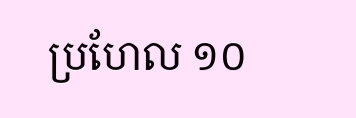ប្រហែល ១០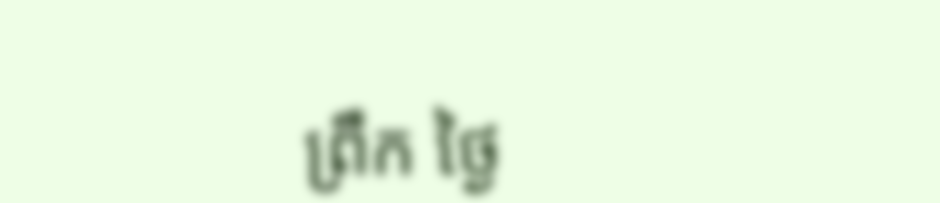ព្រឹក ថ្ងៃ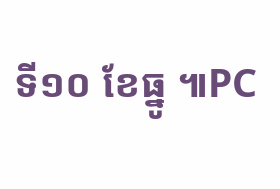ទី១០ ខែធ្នូ ៕PC